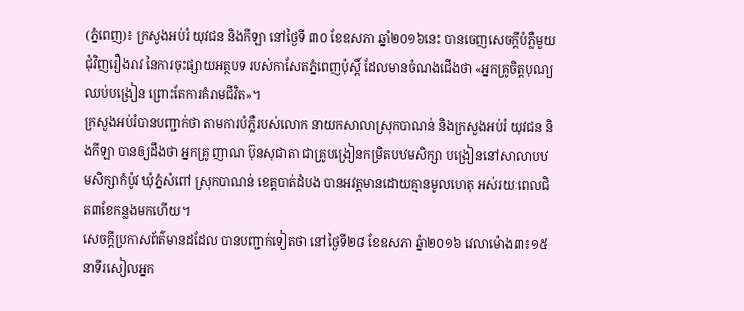(ភ្នំពេញ)៖ ក្រសូងអប់រំ យុវជន និងកីឡា នៅថ្ងៃទី ៣០ ខែឧសភា ឆ្នាំ២០១៦នេះ បានចេញសេចក្ដីបំភ្លឺមួយជុំវិញរឿងរាវ នៃការចុះផ្សាយអត្ថបទ របស់កាសែតភ្នំពេញប៉ុស្តិ៍ ដែលមានចំណងជើងថា «អ្នកគ្រូចិត្តបុណ្យឈប់បង្រៀន ព្រោះតែការគំរាមជីវិត»។
ក្រសួងអប់រំបានបញ្ជាក់ថា តាមការបំភ្លឺរបស់លោក នាយកសាលាស្រុកបាណន់ និងក្រសួងអប់រំ យុវជន និងកីឡា បានឲ្យដឹងថា អ្នកគ្រូ ញាណ ប៊ុនសុជាតា ជាគ្រូបង្រៀនកម្រិតបឋមសិក្សា បង្រៀននៅសាលាបឋមសិក្សាកំប៉ូវ ឃុំភ្នំសំពៅ ស្រុកបាណន់ ខេត្តបាត់ដំបង បានអវត្តមានដោយគ្មានមូលហេតុ អស់រយៈពេលជិត៣ខែកន្លងមកហើយ។
សេចក្តីប្រកាសព័ត៌មានដដែល បានបញ្ជាក់ទៀតថា នៅថ្ងៃទី២៨ ខែឧសភា ឆ្នំា២០១៦ វេលាម៉ោង៣៖១៥នាទីរសៀលអ្នក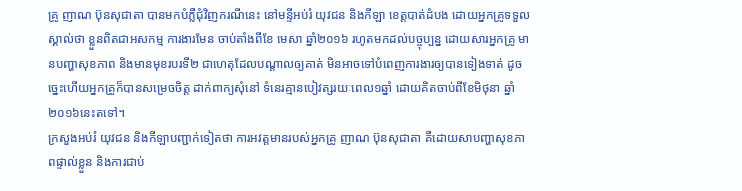គ្រូ ញាណ ប៊ុនសុជាតា បានមកបំភ្លឺជុំវិញករណីនេះ នៅមន្ទីអប់រំ យុវជន និងកីឡា ខេត្តបាត់ដំបង ដោយអ្នកគ្រូទទួលស្គាល់ថា ខ្លួនពិតជាអសកម្ម ការងារមែន ចាប់តាំងពីខែ មេសា ឆ្នាំ២០១៦ រហូតមកដល់បច្ចុប្បន្ន ដោយសារអ្នកគ្រូ មានបញ្ហាសុខភាព និងមានមុខរបរទី២ ជាហេតុដែលបណ្ដាលឲ្យគាត់ មិនអាចទៅបំពេញការងារឲ្យបានទៀងទាត់ ដូចច្នេះហើយអ្នកគ្រូក៏បានសម្រេចចិត្ត ដាក់ពាក្យសុំនៅ ទំនេរគ្មានបៀវត្សរយៈពេល១ឆ្នាំ ដោយគិតចាប់ពីខែមិថុនា ឆ្នាំ២០១៦នេះតទៅ។
ក្រសួងអប់រំ យុវជន និងកីឡាបញ្ជាក់ទៀតថា ការអវត្តមានរបស់អ្នកគ្រូ ញាណ ប៊ុនសុជាតា គឺដោយសាបញ្ហាសុខភាពផ្ទាល់ខ្លួន និងការជាប់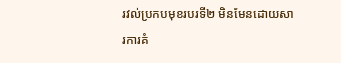រវល់ប្រកបមុខរបរទី២ មិនមែនដោយសារការគំ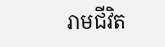រាមជីវិត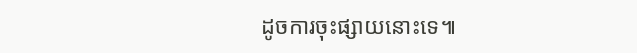ដូចការចុះផ្សាយនោះទេ៕